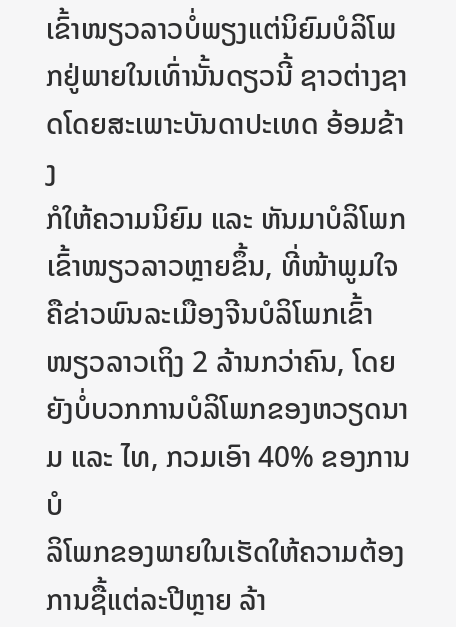ເຂົ້າໜຽວລາວບໍ່ພຽງແຕ່ນິຍົມບໍລິໂພກຢູ່ພາຍໃນເທົ່ານັ້ນດຽວນີ້ ຊາວຕ່າງຊາດໂດຍສະເພາະບັນດາປະເທດ ອ້ອມຂ້າງ
ກໍໃຫ້ຄວາມນິຍົມ ແລະ ຫັນມາບໍລິໂພກເຂົ້າໜຽວລາວຫຼາຍຂຶ້ນ, ທີ່ໜ້າພູມໃຈຄືຂ່າວພົນລະເມືອງຈີນບໍລິໂພກເຂົ້າ
ໜຽວລາວເຖິງ 2 ລ້ານກວ່າຄົນ, ໂດຍຍັງບໍ່ບວກການບໍລິໂພກຂອງຫວຽດນາມ ແລະ ໄທ, ກວມເອົາ 40% ຂອງການບໍ
ລິໂພກຂອງພາຍໃນເຮັດໃຫ້ຄວາມຕ້ອງການຊື້ແຕ່ລະປີຫຼາຍ ລ້າ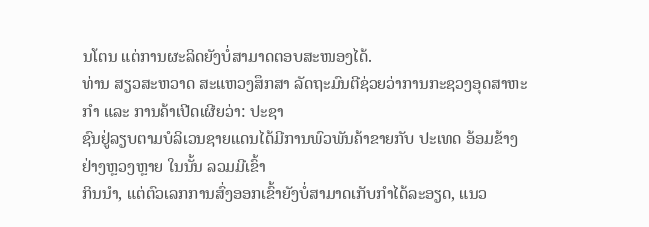ນໂຕນ ແຕ່ການຜະລິດຍັງບໍ່ສາມາດຕອບສະໜອງໄດ້.
ທ່ານ ສຽວສະຫວາດ ສະແຫວງສຶກສາ ລັດຖະມົນຕີຊ່ວຍວ່າການກະຊວງອຸດສາຫະກຳ ແລະ ການຄ້າເປີດເຜີຍວ່າ: ປະຊາ
ຊົນຢູ່ລຽບຕາມບໍລິເວນຊາຍແດນໄດ້ມີການພົວພັນຄ້າຂາຍກັບ ປະເທດ ອ້ອມຂ້າງຢ່າງຫຼວງຫຼາຍ ໃນນັ້ນ ລວມມີເຂົ້າ
ກິນນຳ, ແຕ່ຕົວເລກການສົ່ງອອກເຂົ້າຍັງບໍ່ສາມາດເກັບກຳໄດ້ລະອຽດ, ແນວ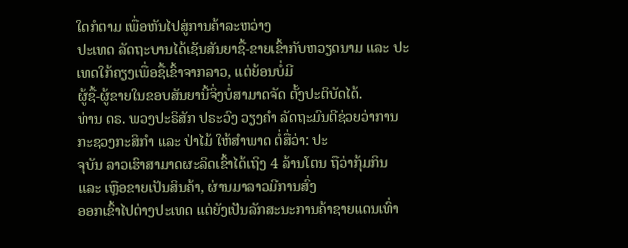ໃດກໍຕາມ ເພື່ອຫັນໄປສູ່ການຄ້າລະຫວ່າງ
ປະເທດ ລັດຖະບານໄດ້ເຊັນສັນຍາຊື້-ຂາຍເຂົ້າກັບຫວຽດນາມ ແລະ ປະເທດໃກ້ຄຽງເພື່ອຊື້ເຂົ້າຈາກລາວ, ແຕ່ຍ້ອນບໍ່ມີ
ຜູ້ຊື້-ຜູ້ຂາຍໃນຂອບສັນຍານີ້ຈິ່ງບໍ່ສາມາດຈັດ ຕັ້ງປະຕິບັດໄດ້.
ທ່ານ ດຣ. ພວງປະຣິສັກ ປຣະວົງ ວຽງຄຳ ລັດຖະມົນຕີຊ່ວຍວ່າການກະຊວງກະສິກຳ ແລະ ປ່າໄມ້ ໃຫ້ສຳພາດ ຕໍ່ສື່ວ່າ: ປະ
ຈຸບັນ ລາວເຮົາສາມາດຜະລິດເຂົ້າໄດ້ເຖິງ 4 ລ້ານໂຕນ ຖືວ່າກຸ້ມກິນ ແລະ ເຫຼືອຂາຍເປັນສິນຄ້າ, ຜ່ານມາລາວມີການສົ່ງ
ອອກເຂົ້າໄປຕ່າງປະເທດ ແຕ່ຍັງເປັນລັກສະນະການຄ້າຊາຍແດນເທົ່າ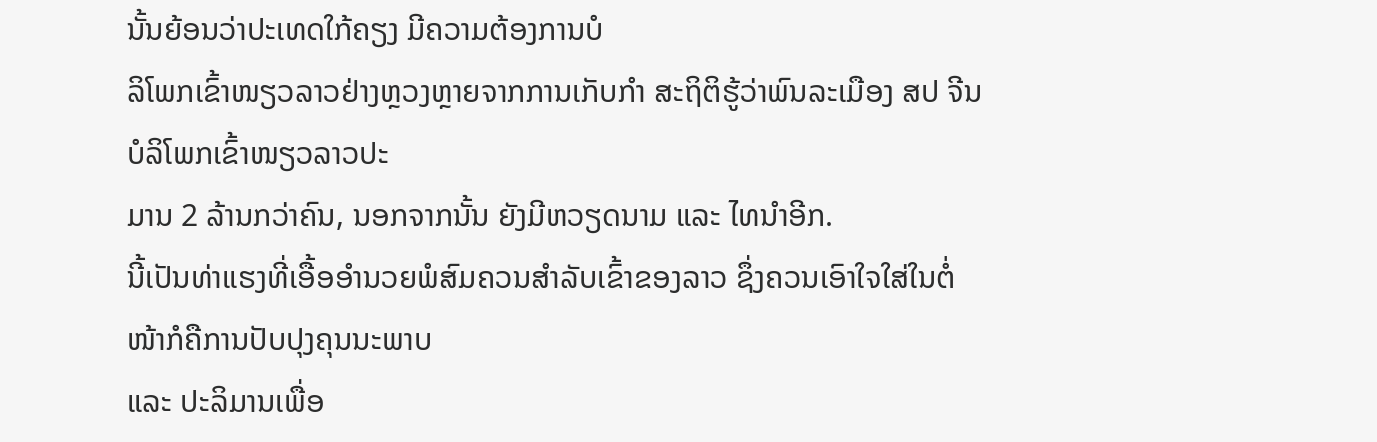ນັ້ນຍ້ອນວ່າປະເທດໃກ້ຄຽງ ມີຄວາມຕ້ອງການບໍ
ລິໂພກເຂົ້າໜຽວລາວຢ່າງຫຼວງຫຼາຍຈາກການເກັບກຳ ສະຖິຕິຮູ້ວ່າພົນລະເມືອງ ສປ ຈີນ ບໍລິໂພກເຂົ້າໜຽວລາວປະ
ມານ 2 ລ້ານກວ່າຄົນ, ນອກຈາກນັ້ນ ຍັງມີຫວຽດນາມ ແລະ ໄທນຳອີກ.
ນີ້ເປັນທ່າແຮງທີ່ເອື້ອອຳນວຍພໍສົມຄວນສຳລັບເຂົ້າຂອງລາວ ຊຶ່ງຄວນເອົາໃຈໃສ່ໃນຕໍ່ໜ້າກໍຄືການປັບປຸງຄຸນນະພາບ
ແລະ ປະລິມານເພື່ອ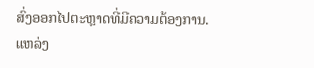ສົ່ງອອກໄປຕະຫຼາດທີ່ມີຄວາມຕ້ອງການ.
ແຫລ່ງ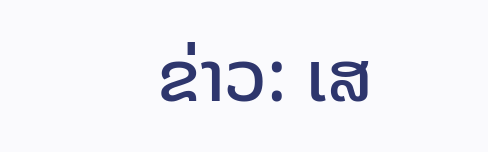ຂ່າວ: ເສ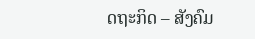ດຖະກິດ – ສັງຄົມ